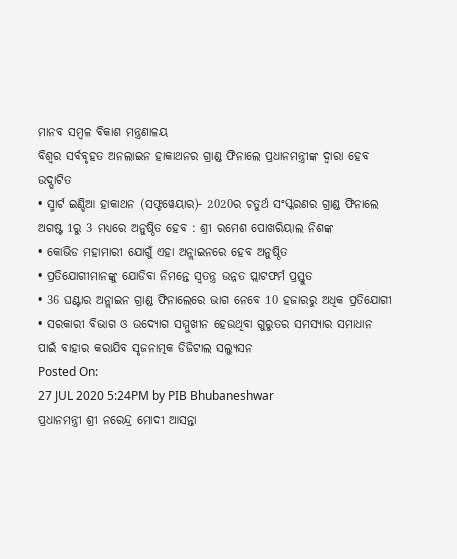ମାନବ ସମ୍ବଳ ବିକାଶ ମନ୍ତ୍ରଣାଳୟ
ବିଶ୍ୱର ସର୍ବବୃହତ ଅନଲାଇନ ହାକାଥନର ଗ୍ରାଣ୍ଡ ଫିନାଲେ ପ୍ରଧାନମନ୍ତ୍ରୀଙ୍କ ଦ୍ୱାରା ହେବ ଉଦ୍ଘାଟିତ
• ସ୍ମାର୍ଟ ଇଣ୍ଡିଆ ହାକାଥନ (ସଫ୍ଟୱେୟାର)- 2020ର ଚତୁର୍ଥ ସଂସ୍କରଣର ଗ୍ରାଣ୍ଡ ଫିନାଲେ ଅଗଷ୍ଟ 1ରୁ 3 ମଧ୍ୟରେ ଅନୁଷ୍ଠିତ ହେବ : ଶ୍ରୀ ରମେଶ ପୋଖରିୟାଲ ନିଶଙ୍କ
• କୋଭିଡ ମହାମାରୀ ଯୋଗୁଁ ଏହା ଅନ୍ଲାଇନରେ ହେବ ଅନୁଷ୍ଠିତ
• ପ୍ରତିଯୋଗୀମାନଙ୍କୁ ଯୋଡିବା ନିମନ୍ତେ ସ୍ୱତନ୍ତ୍ର ଉନ୍ନତ ପ୍ଲାଟଫର୍ମ ପ୍ରସ୍ତୁତ
• 36 ଘଣ୍ଟାର ଅନ୍ଲାଇନ ଗ୍ରାଣ୍ଡ ଫିନାଲେରେ ଭାଗ ନେବେ 10 ହଜାରରୁ ଅଧିକ ପ୍ରତିଯୋଗୀ
• ସରକାରୀ ବିଭାଗ ଓ ଉଦ୍ୟୋଗ ସମ୍ମୁଖୀନ ହେଉଥିବା ଗୁରୁତର ସମସ୍ୟାର ସମାଧାନ ପାଇଁ ବାହାର କରାଯିବ ସୃଜନାତ୍ମକ ଡିଜିଟାଲ ସଲ୍ୟୁସନ
Posted On:
27 JUL 2020 5:24PM by PIB Bhubaneshwar
ପ୍ରଧାନମନ୍ତ୍ରୀ ଶ୍ରୀ ନରେନ୍ଦ୍ର ମୋଦୀ ଆସନ୍ତା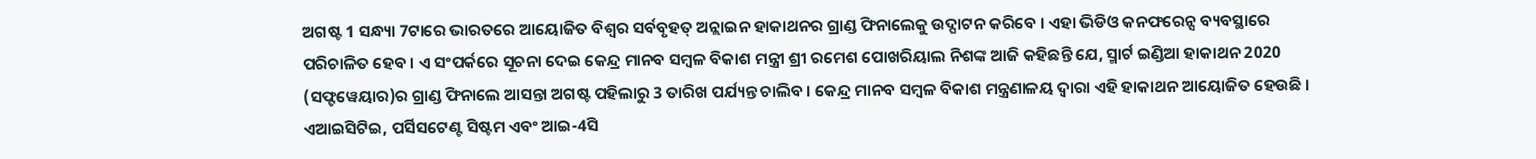ଅଗଷ୍ଟ 1 ସନ୍ଧ୍ୟା 7ଟାରେ ଭାରତରେ ଆୟୋଜିତ ବିଶ୍ୱର ସର୍ବବୃହତ୍ ଅନ୍ଲାଇନ ହାକାଥନର ଗ୍ରାଣ୍ଡ ଫିନାଲେକୁ ଉଦ୍ଘାଟନ କରିବେ । ଏହା ଭିଡିଓ କନଫରେନ୍ସ ବ୍ୟବସ୍ଥାରେ ପରିଚାଳିତ ହେବ । ଏ ସଂପର୍କରେ ସୂଚନା ଦେଇ କେନ୍ଦ୍ର ମାନବ ସମ୍ବଳ ବିକାଶ ମନ୍ତ୍ରୀ ଶ୍ରୀ ରମେଶ ପୋଖରିୟାଲ ନିଶଙ୍କ ଆଜି କହିଛନ୍ତି ଯେ, ସ୍ମାର୍ଟ ଇଣ୍ଡିଆ ହାକାଥନ 2020 (ସଫ୍ଟୱେୟାର)ର ଗ୍ରାଣ୍ଡ ଫିନାଲେ ଆସନ୍ତା ଅଗଷ୍ଟ ପହିଲାରୁ 3 ତାରିଖ ପର୍ଯ୍ୟନ୍ତ ଚାଲିବ । କେନ୍ଦ୍ର ମାନବ ସମ୍ବଳ ବିକାଶ ମନ୍ତ୍ରଣାଳୟ ଦ୍ୱାରା ଏହି ହାକାଥନ ଆୟୋଜିତ ହେଉଛି । ଏଆଇସିଟିଇ, ପର୍ସିସଟେଣ୍ଟ ସିଷ୍ଟମ ଏବଂ ଆଇ-4ସି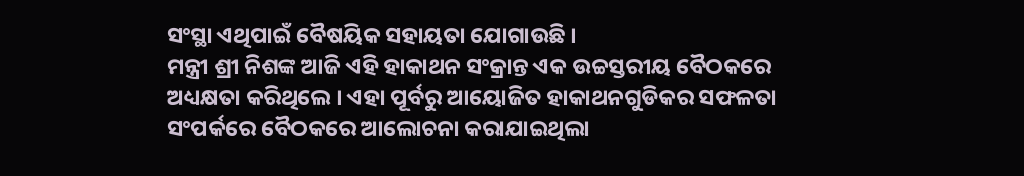ସଂସ୍ଥା ଏଥିପାଇଁ ବୈଷୟିକ ସହାୟତା ଯୋଗାଉଛି ।
ମନ୍ତ୍ରୀ ଶ୍ରୀ ନିଶଙ୍କ ଆଜି ଏହି ହାକାଥନ ସଂକ୍ରାନ୍ତ ଏକ ଉଚ୍ଚସ୍ତରୀୟ ବୈଠକରେ ଅଧ୍ୟକ୍ଷତା କରିଥିଲେ । ଏହା ପୂର୍ବରୁ ଆୟୋଜିତ ହାକାଥନଗୁଡିକର ସଫଳତା ସଂପର୍କରେ ବୈଠକରେ ଆଲୋଚନା କରାଯାଇଥିଲା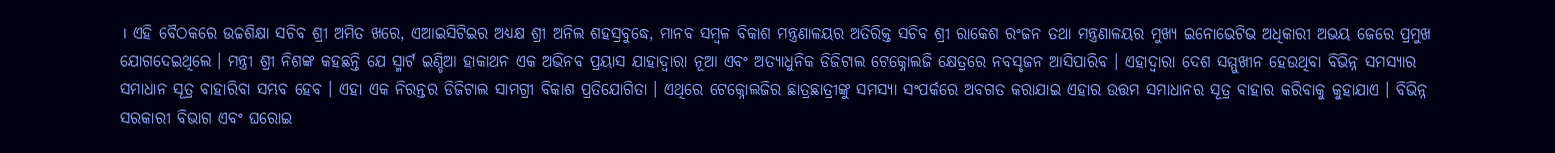। ଏହି ବୈଠକରେ ଉଚ୍ଚଶିକ୍ଷା ସଚିବ ଶ୍ରୀ ଅମିତ ଖରେ, ଏଆଇସିଟିଇର ଅଧ୍ୟକ୍ଷ ଶ୍ରୀ ଅନିଲ ଶହସ୍ରବୁଦ୍ଧେ, ମାନବ ସମ୍ବଳ ବିକାଶ ମନ୍ତ୍ରଣାଳୟର ଅତିରିକ୍ତ ସଚିବ ଶ୍ରୀ ରାକେଶ ରଂଜନ ତଥା ମନ୍ତ୍ରଣାଳୟର ମୁଖ୍ୟ ଇନୋଭେଟିଭ ଅଧିକାରୀ ଅଭୟ ଜେରେ ପ୍ରମୁଖ ଯୋଗଦେଇଥିଲେ । ମନ୍ତ୍ରୀ ଶ୍ରୀ ନିଶଙ୍କ କହଛନ୍ତି ଯେ ସ୍ମାର୍ଟ ଇଣ୍ଡିଆ ହାକାଥନ ଏକ ଅଭିନବ ପ୍ରୟାସ ଯାହାଦ୍ୱାରା ନୂଆ ଏବଂ ଅତ୍ୟାଧୁନିକ ଡିଜିଟାଲ ଟେକ୍ନୋଲଜି କ୍ଷେତ୍ରରେ ନବସୃଜନ ଆସିପାରିବ । ଏହାଦ୍ୱାରା ଦେଶ ସମ୍ମୁଖୀନ ହେଉଥିବା ବିଭିନ୍ନ ସମସ୍ୟାର ସମାଧାନ ସୂତ୍ର ବାହାରିବା ସମ୍ଭବ ହେବ । ଏହା ଏକ ନିରନ୍ତର ଡିଜିଟାଲ ସାମଗ୍ରୀ ବିକାଶ ପ୍ରତିଯୋଗିତା । ଏଥିରେ ଟେକ୍ନୋଲଜିର ଛାତ୍ରଛାତ୍ରୀଙ୍କୁ ସମସ୍ୟା ସଂପର୍କରେ ଅବଗତ କରାଯାଇ ଏହାର ଉତ୍ତମ ସମାଧାନର ସୂତ୍ର ବାହାର କରିବାକୁ କୁହାଯାଏ । ବିଭିନ୍ନ ସରକାରୀ ବିଭାଗ ଏବଂ ଘରୋଇ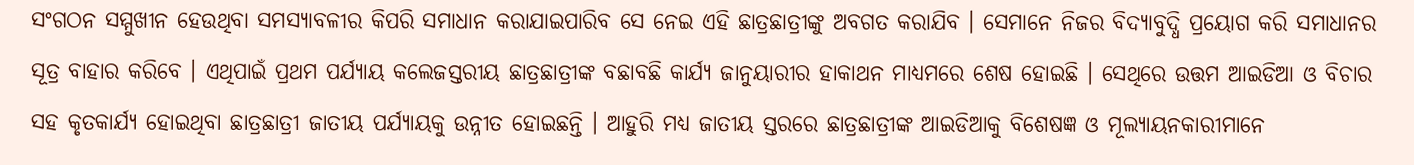ସଂଗଠନ ସମ୍ମୁଖୀନ ହେଉଥିବା ସମସ୍ୟାବଳୀର କିପରି ସମାଧାନ କରାଯାଇପାରିବ ସେ ନେଇ ଏହି ଛାତ୍ରଛାତ୍ରୀଙ୍କୁ ଅବଗତ କରାଯିବ । ସେମାନେ ନିଜର ବିଦ୍ୟାବୁଦ୍ଧି ପ୍ରୟୋଗ କରି ସମାଧାନର ସୂତ୍ର ବାହାର କରିବେ । ଏଥିପାଇଁ ପ୍ରଥମ ପର୍ଯ୍ୟାୟ କଲେଜସ୍ତରୀୟ ଛାତ୍ରଛାତ୍ରୀଙ୍କ ବଛାବଛି କାର୍ଯ୍ୟ ଜାନୁୟାରୀର ହାକାଥନ ମାଧ୍ୟମରେ ଶେଷ ହୋଇଛି । ସେଥିରେ ଉତ୍ତମ ଆଇଡିଆ ଓ ବିଚାର ସହ କୃତକାର୍ଯ୍ୟ ହୋଇଥିବା ଛାତ୍ରଛାତ୍ରୀ ଜାତୀୟ ପର୍ଯ୍ୟାୟକୁ ଉନ୍ନୀତ ହୋଇଛନ୍ତି । ଆହୁରି ମଧ୍ୟ ଜାତୀୟ ସ୍ତରରେ ଛାତ୍ରଛାତ୍ରୀଙ୍କ ଆଇଡିଆକୁ ବିଶେଷଜ୍ଞ ଓ ମୂଲ୍ୟାୟନକାରୀମାନେ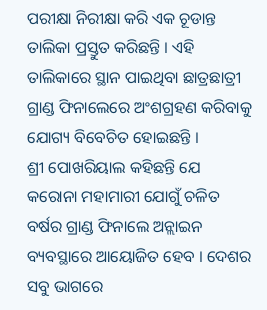ପରୀକ୍ଷା ନିରୀକ୍ଷା କରି ଏକ ଚୂଡାନ୍ତ ତାଲିକା ପ୍ରସ୍ତୁତ କରିଛନ୍ତି । ଏହି ତାଲିକାରେ ସ୍ଥାନ ପାଇଥିବା ଛାତ୍ରଛାତ୍ରୀ ଗ୍ରାଣ୍ଡ ଫିନାଲେରେ ଅଂଶଗ୍ରହଣ କରିବାକୁ ଯୋଗ୍ୟ ବିବେଚିତ ହୋଇଛନ୍ତି ।
ଶ୍ରୀ ପୋଖରିୟାଲ କହିଛନ୍ତି ଯେ କରୋନା ମହାମାରୀ ଯୋଗୁଁ ଚଳିତ ବର୍ଷର ଗ୍ରାଣ୍ଡ ଫିନାଲେ ଅନ୍ଲାଇନ ବ୍ୟବସ୍ଥାରେ ଆୟୋଜିତ ହେବ । ଦେଶର ସବୁ ଭାଗରେ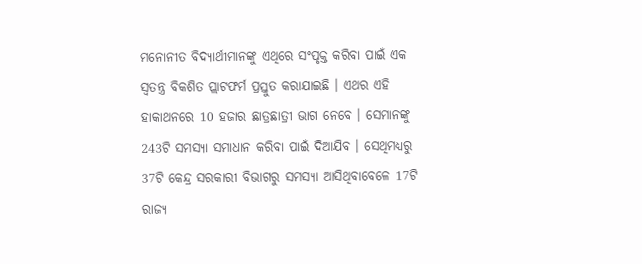ମନୋନୀତ ବିଦ୍ୟାର୍ଥୀମାନଙ୍କୁ ଏଥିରେ ସଂପୃକ୍ତ କରିବା ପାଇଁ ଏକ ସ୍ୱତନ୍ତ୍ର ବିକଶିତ ପ୍ଲାଟଫର୍ମ ପ୍ରସ୍ତୁତ କରାଯାଇଛି । ଏଥର ଏହି ହାକାଥନରେ 10 ହଜାର ଛାତ୍ରଛାତ୍ରୀ ଭାଗ ନେବେ । ସେମାନଙ୍କୁ 243ଟି ସମସ୍ୟା ସମାଧାନ କରିବା ପାଇଁ ଦିଆଯିବ । ସେଥିମଧ୍ୟରୁ 37ଟି କେନ୍ଦ୍ର ସରକାରୀ ବିଭାଗରୁ ସମସ୍ୟା ଆସିଥିବାବେଳେ 17ଟି ରାଜ୍ୟ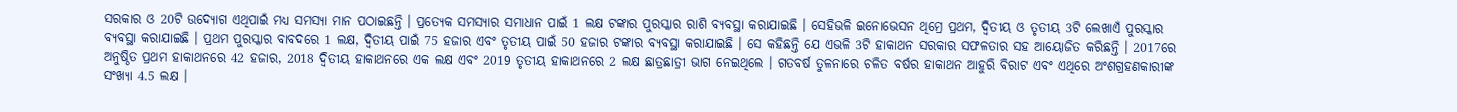ସରକାର ଓ 20ଟି ଉଦ୍ୟୋଗ ଏଥିପାଇଁ ମଧ୍ୟ ସମସ୍ୟା ମାନ ପଠାଇଛନ୍ତି । ପ୍ରତ୍ୟେକ ସମସ୍ୟାର ସମାଧାନ ପାଇଁ 1 ଲକ୍ଷ ଟଙ୍କାର ପୁରସ୍କାର ରାଶି ବ୍ୟବସ୍ଥା କରାଯାଇଛି । ସେହିଭଳି ଇନୋଭେସନ ଥିମ୍ରେ ପ୍ରଥମ, ଦ୍ୱିତୀୟ ଓ ତୃତୀୟ 3ଟି ଲେଖାଏଁ ପୁରସ୍କାର ବ୍ୟବସ୍ଥା କରାଯାଇଛି । ପ୍ରଥମ ପୁରସ୍କାର ବାବଦରେ 1 ଲକ୍ଷ, ଦ୍ୱିତୀୟ ପାଇଁ 75 ହଜାର ଏବଂ ତୃତୀୟ ପାଇଁ 50 ହଜାର ଟଙ୍କାର ବ୍ୟବସ୍ଥା କରାଯାଇଛି । ସେ କହିଛନ୍ତି ଯେ ଏଭଳି 3ଟି ହାକାଥନ ସରକାର ସଫଳତାର ସହ ଆୟୋଜିତ କରିଛନ୍ତି । 2017ରେ ଅନୁଷ୍ଠିତ ପ୍ରଥମ ହାକାଥନରେ 42 ହଜାର, 2018 ଦ୍ୱିତୀୟ ହାକାଥନରେ ଏକ ଲକ୍ଷ ଏବଂ 2019 ତୃତୀୟ ହାକାଥନରେ 2 ଲକ୍ଷ ଛାତ୍ରଛାତ୍ରୀ ଭାଗ ନେଇଥିଲେ । ଗତବର୍ଷ ତୁଳନାରେ ଚଳିତ ବର୍ଷର ହାକାଥନ ଆହୁରି ବିରାଟ ଏବଂ ଏଥିରେ ଅଂଶଗ୍ରହଣକାରୀଙ୍କ ସଂଖ୍ୟା 4.5 ଲକ୍ଷ ।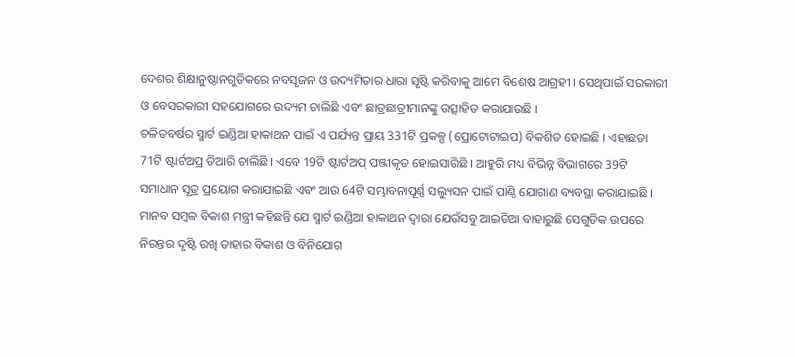ଦେଶର ଶିକ୍ଷାନୁଷ୍ଠାନଗୁଡିକରେ ନବସୃଜନ ଓ ଉଦ୍ୟମିତାର ଧାରା ସୃଷ୍ଟି କରିବାକୁ ଆମେ ବିଶେଷ ଆଗ୍ରହୀ । ସେଥିପାଇଁ ସରକାରୀ ଓ ବେସରକାରୀ ସହଯୋଗରେ ଉଦ୍ୟମ ଚାଲିଛି ଏବଂ ଛାତ୍ରଛାତ୍ରୀମାନଙ୍କୁ ଉତ୍ସାହିତ କରାଯାଉଛି ।
ଚଳିତବର୍ଷର ସ୍ମାର୍ଟ ଇଣ୍ଡିଆ ହାକାଥନ ପାଇଁ ଏ ପର୍ଯ୍ୟନ୍ତ ପ୍ରାୟ 331ଟି ପ୍ରକଳ୍ପ (ପ୍ରୋଟୋଟାଇପ) ବିକଶିତ ହୋଇଛି । ଏହାଛଡା 71ଟି ଷ୍ଟାର୍ଟଅପ୍ର ତିଆରି ଚାଲିଛି । ଏବେ 19ଟି ଷ୍ଟାର୍ଟଅପ୍ ପଞ୍ଜୀକୃତ ହୋଇସାରିଛି । ଆହୁରି ମଧ୍ୟ ବିଭିନ୍ନ ବିଭାଗରେ 39ଟି ସମାଧାନ ସୂତ୍ର ପ୍ରୟୋଗ କରାଯାଇଛି ଏବଂ ଆଉ 64ଟି ସମ୍ଭାବନାପୂର୍ଣ୍ଣ ସଲ୍ୟୁସନ ପାଇଁ ପାଣ୍ଠି ଯୋଗାଣ ବ୍ୟବସ୍ଥା କରାଯାଇଛି । ମାନବ ସମ୍ବଳ ବିକାଶ ମନ୍ତ୍ରୀ କହିଛନ୍ତି ଯେ ସ୍ମାର୍ଟ ଇଣ୍ଡିଆ ହାକାଥନ ଦ୍ୱାରା ଯେଉଁସବୁ ଆଇଡିଆ ବାହାରୁଛି ସେଗୁଡିକ ଉପରେ ନିରନ୍ତର ଦୃଷ୍ଟି ରଖି ତାହାର ବିକାଶ ଓ ବିନିଯୋଗ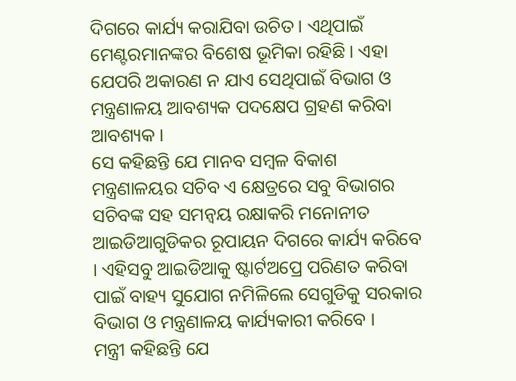ଦିଗରେ କାର୍ଯ୍ୟ କରାଯିବା ଉଚିତ । ଏଥିପାଇଁ ମେଣ୍ଟରମାନଙ୍କର ବିଶେଷ ଭୂମିକା ରହିଛି । ଏହା ଯେପରି ଅକାରଣ ନ ଯାଏ ସେଥିପାଇଁ ବିଭାଗ ଓ ମନ୍ତ୍ରଣାଳୟ ଆବଶ୍ୟକ ପଦକ୍ଷେପ ଗ୍ରହଣ କରିବା ଆବଶ୍ୟକ ।
ସେ କହିଛନ୍ତି ଯେ ମାନବ ସମ୍ବଳ ବିକାଶ ମନ୍ତ୍ରଣାଳୟର ସଚିବ ଏ କ୍ଷେତ୍ରରେ ସବୁ ବିଭାଗର ସଚିବଙ୍କ ସହ ସମନ୍ୱୟ ରକ୍ଷାକରି ମନୋନୀତ ଆଇଡିଆଗୁଡିକର ରୂପାୟନ ଦିଗରେ କାର୍ଯ୍ୟ କରିବେ । ଏହିସବୁ ଆଇଡିଆକୁ ଷ୍ଟାର୍ଟଅପ୍ରେ ପରିଣତ କରିବା ପାଇଁ ବାହ୍ୟ ସୁଯୋଗ ନମିଳିଲେ ସେଗୁଡିକୁ ସରକାର ବିଭାଗ ଓ ମନ୍ତ୍ରଣାଳୟ କାର୍ଯ୍ୟକାରୀ କରିବେ ।
ମନ୍ତ୍ରୀ କହିଛନ୍ତି ଯେ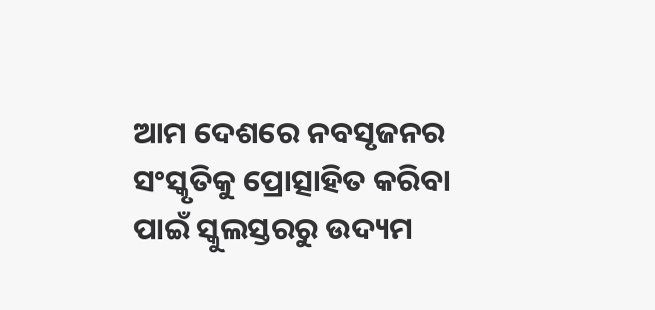ଆମ ଦେଶରେ ନବସୃଜନର ସଂସ୍କୃତିକୁ ପ୍ରୋତ୍ସାହିତ କରିବା ପାଇଁ ସ୍କୁଲସ୍ତରରୁ ଉଦ୍ୟମ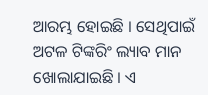ଆରମ୍ଭ ହୋଇଛି । ସେଥିପାଇଁ ଅଟଳ ଟିଙ୍କରିଂ ଲ୍ୟାବ ମାନ ଖୋଲାଯାଇଛି । ଏ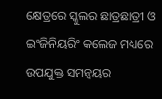କ୍ଷେତ୍ରରେ ସ୍କୁଲର ଛାତ୍ରଛାତ୍ରୀ ଓ ଇଂଜିନିୟରିଂ କଲେଜ ମଧ୍ୟରେ ଉପଯୁକ୍ତ ସମନ୍ୱୟର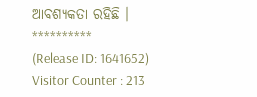ଆବଶ୍ୟକତା ରହିଛି ।
**********
(Release ID: 1641652)
Visitor Counter : 213